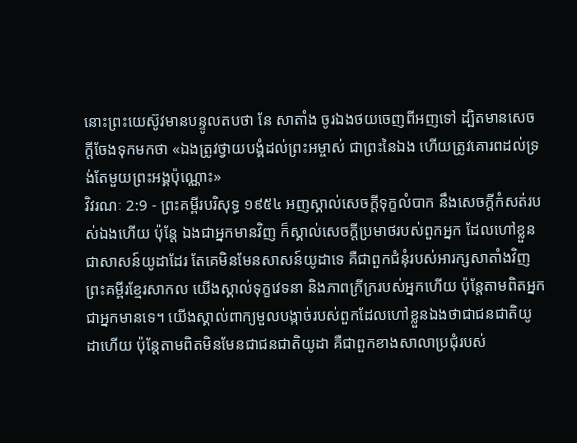នោះព្រះយេស៊ូវមានបន្ទូលតបថា នែ សាតាំង ចូរឯងថយចេញពីអញទៅ ដ្បិតមានសេចក្ដីចែងទុកមកថា «ឯងត្រូវថ្វាយបង្គំដល់ព្រះអម្ចាស់ ជាព្រះនៃឯង ហើយត្រូវគោរពដល់ទ្រង់តែមួយព្រះអង្គប៉ុណ្ណោះ»
វិវរណៈ 2:9 - ព្រះគម្ពីរបរិសុទ្ធ ១៩៥៤ អញស្គាល់សេចក្ដីទុក្ខលំបាក នឹងសេចក្ដីកំសត់របស់ឯងហើយ ប៉ុន្តែ ឯងជាអ្នកមានវិញ ក៏ស្គាល់សេចក្ដីប្រមាថរបស់ពួកអ្នក ដែលហៅខ្លួនជាសាសន៍យូដាដែរ តែគេមិនមែនសាសន៍យូដាទេ គឺជាពួកជំនុំរបស់អារក្សសាតាំងវិញ ព្រះគម្ពីរខ្មែរសាកល យើងស្គាល់ទុក្ខវេទនា និងភាពក្រីក្ររបស់អ្នកហើយ ប៉ុន្តែតាមពិតអ្នកជាអ្នកមានទេ។ យើងស្គាល់ពាក្យមួលបង្កាច់របស់ពួកដែលហៅខ្លួនឯងថាជាជនជាតិយូដាហើយ ប៉ុន្តែតាមពិតមិនមែនជាជនជាតិយូដា គឺជាពួកខាងសាលាប្រជុំរបស់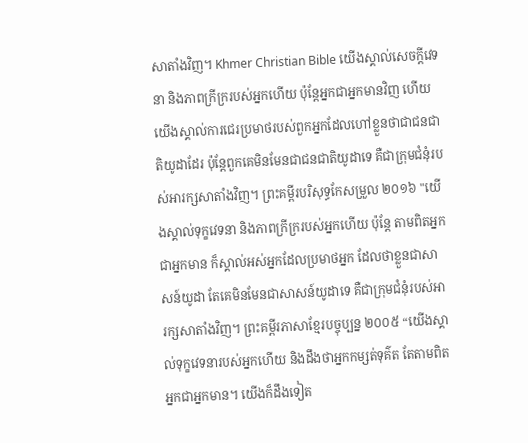សាតាំងវិញ។ Khmer Christian Bible យើងស្គាល់សេចក្ដីវេទនា និងភាពក្រីក្ររបស់អ្នកហើយ ប៉ុន្ដែអ្នកជាអ្នកមានវិញ ហើយយើងស្គាល់ការជេរប្រមាថរបស់ពួកអ្នកដែលហៅខ្លួនថាជាជនជាតិយូដាដែរ ប៉ុន្ដែពួកគេមិនមែនជាជនជាតិយូដាទេ គឺជាក្រុមជំនុំរបស់អារក្សសាតាំងវិញ។ ព្រះគម្ពីរបរិសុទ្ធកែសម្រួល ២០១៦ "យើងស្គាល់ទុក្ខវេទនា និងភាពក្រីក្ររបស់អ្នកហើយ ប៉ុន្តែ តាមពិតអ្នកជាអ្នកមាន ក៏ស្គាល់អស់អ្នកដែលប្រមាថអ្នក ដែលថាខ្លួនជាសាសន៍យូដា តែគេមិនមែនជាសាសន៍យូដាទេ គឺជាក្រុមជំនុំរបស់អារក្សសាតាំងវិញ។ ព្រះគម្ពីរភាសាខ្មែរបច្ចុប្បន្ន ២០០៥ “យើងស្គាល់ទុក្ខវេទនារបស់អ្នកហើយ និងដឹងថាអ្នកកម្សត់ទុគ៌ត តែតាមពិត អ្នកជាអ្នកមាន។ យើងក៏ដឹងទៀត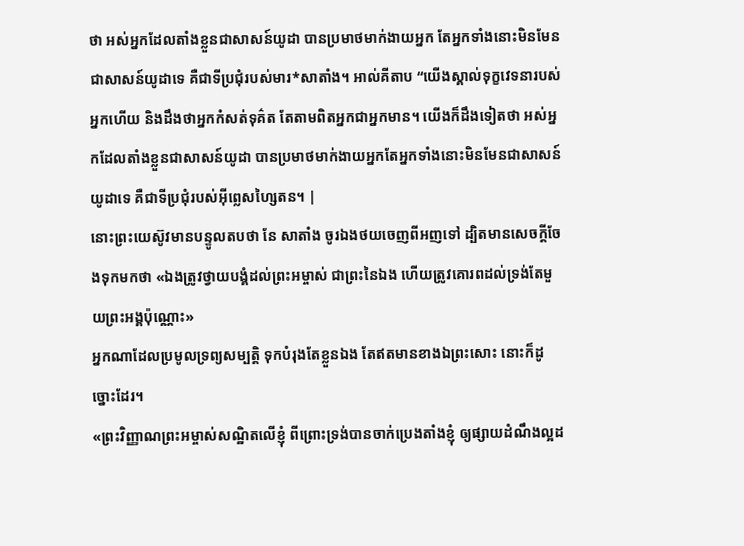ថា អស់អ្នកដែលតាំងខ្លួនជាសាសន៍យូដា បានប្រមាថមាក់ងាយអ្នក តែអ្នកទាំងនោះមិនមែនជាសាសន៍យូដាទេ គឺជាទីប្រជុំរបស់មារ*សាតាំង។ អាល់គីតាប “យើងស្គាល់ទុក្ខវេទនារបស់អ្នកហើយ និងដឹងថាអ្នកកំសត់ទុគ៌ត តែតាមពិតអ្នកជាអ្នកមាន។ យើងក៏ដឹងទៀតថា អស់អ្នកដែលតាំងខ្លួនជាសាសន៍យូដា បានប្រមាថមាក់ងាយអ្នកតែអ្នកទាំងនោះមិនមែនជាសាសន៍យូដាទេ គឺជាទីប្រជុំរបស់អ៊ីព្លេសហ្សៃតន។ |
នោះព្រះយេស៊ូវមានបន្ទូលតបថា នែ សាតាំង ចូរឯងថយចេញពីអញទៅ ដ្បិតមានសេចក្ដីចែងទុកមកថា «ឯងត្រូវថ្វាយបង្គំដល់ព្រះអម្ចាស់ ជាព្រះនៃឯង ហើយត្រូវគោរពដល់ទ្រង់តែមួយព្រះអង្គប៉ុណ្ណោះ»
អ្នកណាដែលប្រមូលទ្រព្យសម្បត្តិ ទុកបំរុងតែខ្លួនឯង តែឥតមានខាងឯព្រះសោះ នោះក៏ដូច្នោះដែរ។
«ព្រះវិញ្ញាណព្រះអម្ចាស់សណ្ឋិតលើខ្ញុំ ពីព្រោះទ្រង់បានចាក់ប្រេងតាំងខ្ញុំ ឲ្យផ្សាយដំណឹងល្អដ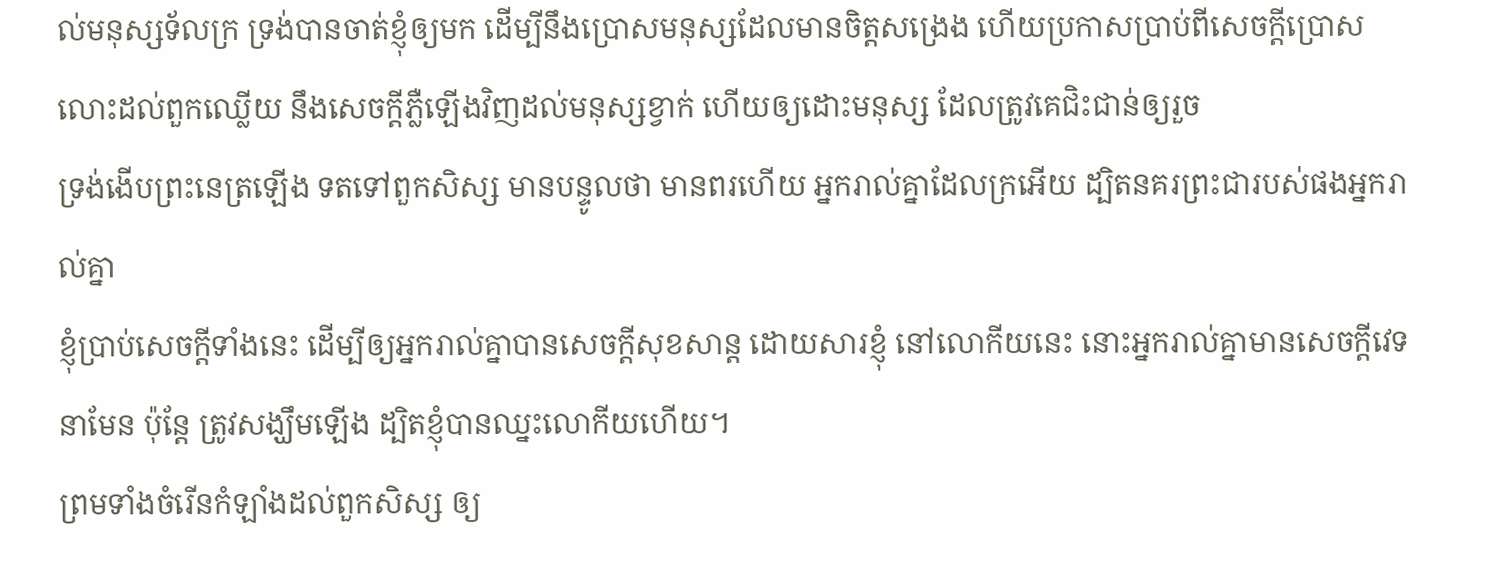ល់មនុស្សទ័លក្រ ទ្រង់បានចាត់ខ្ញុំឲ្យមក ដើម្បីនឹងប្រោសមនុស្សដែលមានចិត្តសង្រេង ហើយប្រកាសប្រាប់ពីសេចក្ដីប្រោសលោះដល់ពួកឈ្លើយ នឹងសេចក្ដីភ្លឺឡើងវិញដល់មនុស្សខ្វាក់ ហើយឲ្យដោះមនុស្ស ដែលត្រូវគេជិះជាន់ឲ្យរួច
ទ្រង់ងើបព្រះនេត្រឡើង ទតទៅពួកសិស្ស មានបន្ទូលថា មានពរហើយ អ្នករាល់គ្នាដែលក្រអើយ ដ្បិតនគរព្រះជារបស់ផងអ្នករាល់គ្នា
ខ្ញុំប្រាប់សេចក្ដីទាំងនេះ ដើម្បីឲ្យអ្នករាល់គ្នាបានសេចក្ដីសុខសាន្ត ដោយសារខ្ញុំ នៅលោកីយនេះ នោះអ្នករាល់គ្នាមានសេចក្ដីវេទនាមែន ប៉ុន្តែ ត្រូវសង្ឃឹមឡើង ដ្បិតខ្ញុំបានឈ្នះលោកីយហើយ។
ព្រមទាំងចំរើនកំឡាំងដល់ពួកសិស្ស ឲ្យ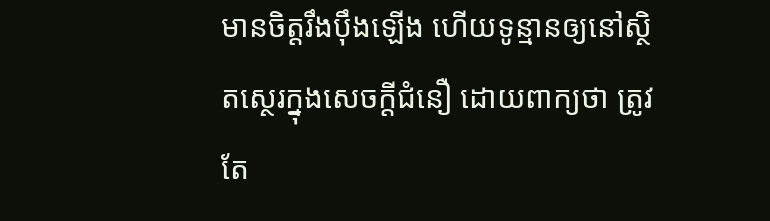មានចិត្តរឹងប៉ឹងឡើង ហើយទូន្មានឲ្យនៅស្ថិតស្ថេរក្នុងសេចក្ដីជំនឿ ដោយពាក្យថា ត្រូវតែ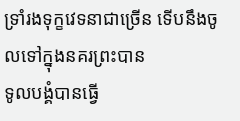ទ្រាំរងទុក្ខវេទនាជាច្រើន ទើបនឹងចូលទៅក្នុងនគរព្រះបាន
ទូលបង្គំបានធ្វើ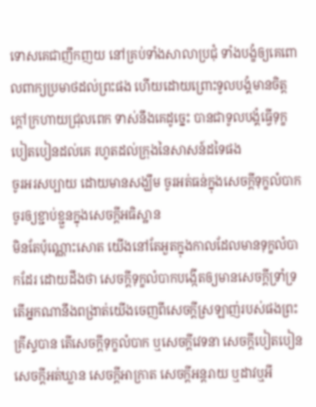ទោសគេជាញឹកញយ នៅគ្រប់ទាំងសាលាប្រជុំ ទាំងបង្ខំឲ្យគេពោលពាក្យប្រមាថដល់ព្រះផង ហើយដោយព្រោះទូលបង្គំមានចិត្តក្តៅក្រហាយជ្រុលពេក ទាស់នឹងគេដូច្នេះ បានជាទូលបង្គំធ្វើទុក្ខបៀតបៀនដល់គេ រហូតដល់ក្រុងនៃសាសន៍ដទៃផង
ចូរអរសប្បាយ ដោយមានសង្ឃឹម ចូរអត់ធន់ក្នុងសេចក្ដីទុក្ខលំបាក ចូរឲ្យខ្ជាប់ខ្ជួនក្នុងសេចក្ដីអធិស្ឋាន
មិនតែប៉ុណ្ណោះសោត យើងនៅតែអួតក្នុងកាលដែលមានទុក្ខលំបាកដែរ ដោយដឹងថា សេចក្ដីទុក្ខលំបាកបង្កើតឲ្យមានសេចក្ដីទ្រាំទ្រ
តើអ្នកណានឹងពង្រាត់យើងចេញពីសេចក្ដីស្រឡាញ់របស់ផងព្រះគ្រីស្ទបាន តើសេចក្ដីទុក្ខលំបាក ឬសេចក្ដីវេទនា សេចក្ដីបៀតបៀន សេចក្ដីអត់ឃ្លាន សេចក្ដីអាក្រាត សេចក្ដីអន្តរាយ ឬដាវឬអី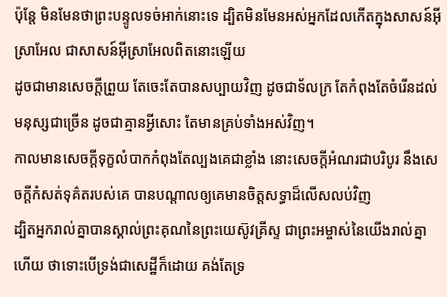ប៉ុន្តែ មិនមែនថាព្រះបន្ទូលទច់អាក់នោះទេ ដ្បិតមិនមែនអស់អ្នកដែលកើតក្នុងសាសន៍អ៊ីស្រាអែល ជាសាសន៍អ៊ីស្រាអែលពិតនោះឡើយ
ដូចជាមានសេចក្ដីព្រួយ តែចេះតែបានសប្បាយវិញ ដូចជាទ័លក្រ តែកំពុងតែចំរើនដល់មនុស្សជាច្រើន ដូចជាគ្មានអ្វីសោះ តែមានគ្រប់ទាំងអស់វិញ។
កាលមានសេចក្ដីទុក្ខលំបាកកំពុងតែល្បងគេជាខ្លាំង នោះសេចក្ដីអំណរជាបរិបូរ នឹងសេចក្ដីកំសត់ទុគ៌តរបស់គេ បានបណ្តាលឲ្យគេមានចិត្តសទ្ធាដ៏លើសលប់វិញ
ដ្បិតអ្នករាល់គ្នាបានស្គាល់ព្រះគុណនៃព្រះយេស៊ូវគ្រីស្ទ ជាព្រះអម្ចាស់នៃយើងរាល់គ្នាហើយ ថាទោះបើទ្រង់ជាសេដ្ឋីក៏ដោយ គង់តែទ្រ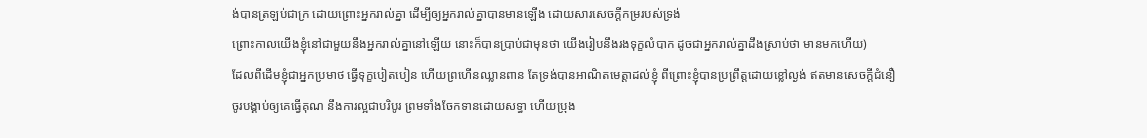ង់បានត្រឡប់ជាក្រ ដោយព្រោះអ្នករាល់គ្នា ដើម្បីឲ្យអ្នករាល់គ្នាបានមានឡើង ដោយសារសេចក្ដីកម្ររបស់ទ្រង់
ព្រោះកាលយើងខ្ញុំនៅជាមួយនឹងអ្នករាល់គ្នានៅឡើយ នោះក៏បានប្រាប់ជាមុនថា យើងរៀបនឹងរងទុក្ខលំបាក ដូចជាអ្នករាល់គ្នាដឹងស្រាប់ថា មានមកហើយ)
ដែលពីដើមខ្ញុំជាអ្នកប្រមាថ ធ្វើទុក្ខបៀតបៀន ហើយព្រហើនឈ្លានពាន តែទ្រង់បានអាណិតមេត្តាដល់ខ្ញុំ ពីព្រោះខ្ញុំបានប្រព្រឹត្តដោយខ្លៅល្ងង់ ឥតមានសេចក្ដីជំនឿ
ចូរបង្គាប់ឲ្យគេធ្វើគុណ នឹងការល្អជាបរិបូរ ព្រមទាំងចែកទានដោយសទ្ធា ហើយប្រុង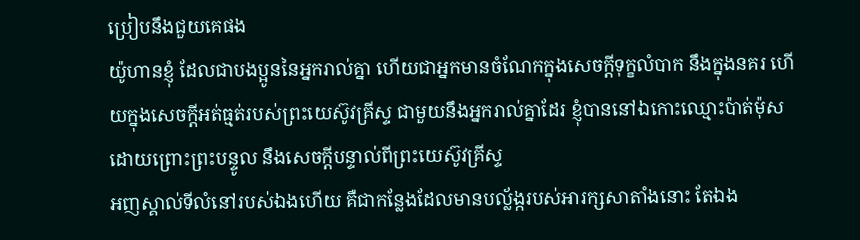ប្រៀបនឹងជួយគេផង
យ៉ូហានខ្ញុំ ដែលជាបងប្អូននៃអ្នករាល់គ្នា ហើយជាអ្នកមានចំណែកក្នុងសេចក្ដីទុក្ខលំបាក នឹងក្នុងនគរ ហើយក្នុងសេចក្ដីអត់ធ្មត់របស់ព្រះយេស៊ូវគ្រីស្ទ ជាមួយនឹងអ្នករាល់គ្នាដែរ ខ្ញុំបាននៅឯកោះឈ្មោះប៉ាត់ម៉ុស ដោយព្រោះព្រះបន្ទូល នឹងសេចក្ដីបន្ទាល់ពីព្រះយេស៊ូវគ្រីស្ទ
អញស្គាល់ទីលំនៅរបស់ឯងហើយ គឺជាកន្លែងដែលមានបល្ល័ង្ករបស់អារក្សសាតាំងនោះ តែឯង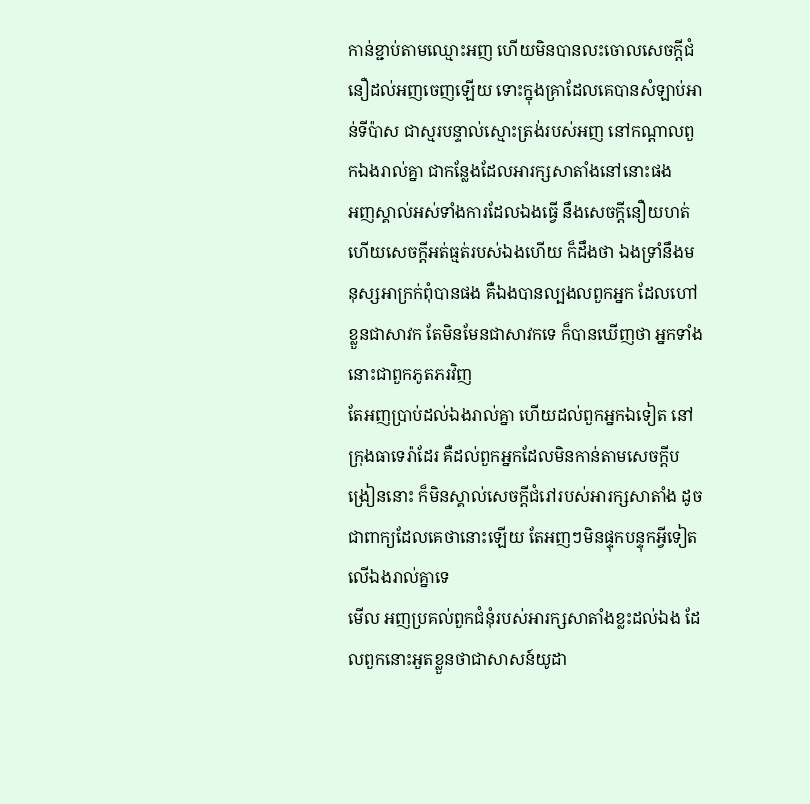កាន់ខ្ជាប់តាមឈ្មោះអញ ហើយមិនបានលះចោលសេចក្ដីជំនឿដល់អញចេញឡើយ ទោះក្នុងគ្រាដែលគេបានសំឡាប់អាន់ទីប៉ាស ជាស្មរបន្ទាល់ស្មោះត្រង់របស់អញ នៅកណ្តាលពួកឯងរាល់គ្នា ជាកន្លែងដែលអារក្សសាតាំងនៅនោះផង
អញស្គាល់អស់ទាំងការដែលឯងធ្វើ នឹងសេចក្ដីនឿយហត់ ហើយសេចក្ដីអត់ធ្មត់របស់ឯងហើយ ក៏ដឹងថា ឯងទ្រាំនឹងមនុស្សអាក្រក់ពុំបានផង គឺឯងបានល្បងលពួកអ្នក ដែលហៅខ្លួនជាសាវក តែមិនមែនជាសាវកទេ ក៏បានឃើញថា អ្នកទាំងនោះជាពួកភូតភរវិញ
តែអញប្រាប់ដល់ឯងរាល់គ្នា ហើយដល់ពួកអ្នកឯទៀត នៅក្រុងធាទេរ៉ាដែរ គឺដល់ពួកអ្នកដែលមិនកាន់តាមសេចក្ដីបង្រៀននោះ ក៏មិនស្គាល់សេចក្ដីជំរៅរបស់អារក្សសាតាំង ដូចជាពាក្យដែលគេថានោះឡើយ តែអញៗមិនផ្ទុកបន្ទុកអ្វីទៀតលើឯងរាល់គ្នាទេ
មើល អញប្រគល់ពួកជំនុំរបស់អារក្សសាតាំងខ្លះដល់ឯង ដែលពួកនោះអួតខ្លួនថាជាសាសន៍យូដា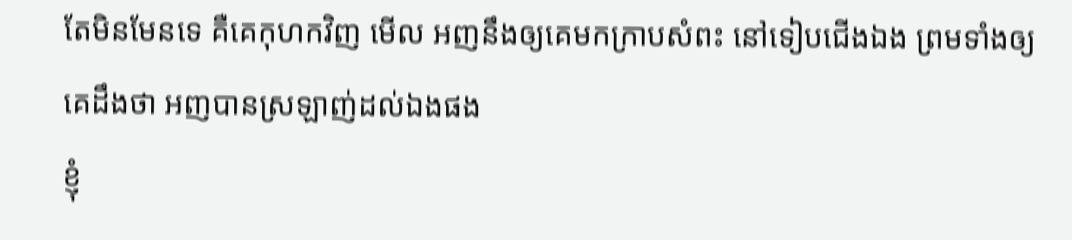តែមិនមែនទេ គឺគេកុហកវិញ មើល អញនឹងឲ្យគេមកក្រាបសំពះ នៅទៀបជើងឯង ព្រមទាំងឲ្យគេដឹងថា អញបានស្រឡាញ់ដល់ឯងផង
ខ្ញុំ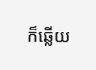ក៏ឆ្លើយ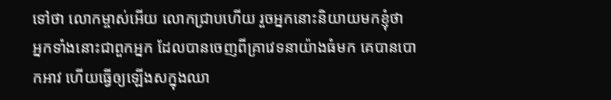ទៅថា លោកម្ចាស់អើយ លោកជ្រាបហើយ រួចអ្នកនោះនិយាយមកខ្ញុំថា អ្នកទាំងនោះជាពួកអ្នក ដែលបានចេញពីគ្រាវេទនាយ៉ាងធំមក គេបានបោកអាវ ហើយធ្វើឲ្យឡើងសក្នុងឈា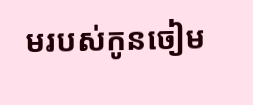មរបស់កូនចៀម